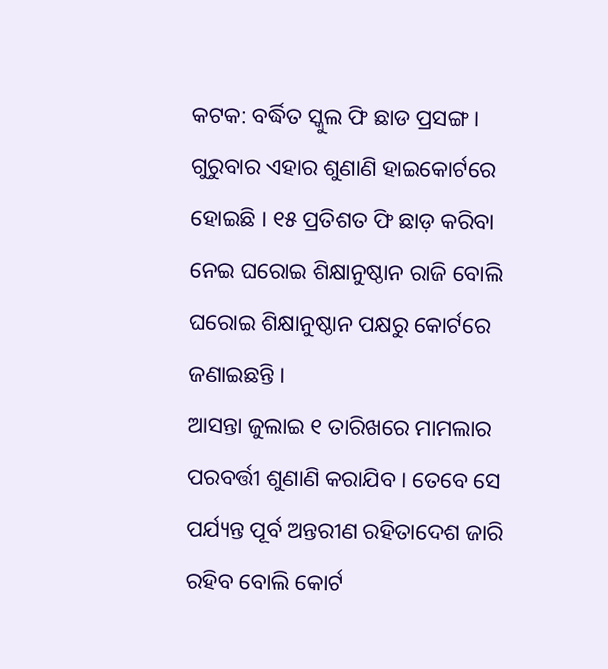କଟକ: ବର୍ଦ୍ଧିତ ସ୍କୁଲ ଫି ଛାଡ ପ୍ରସଙ୍ଗ । ଗୁରୁବାର ଏହାର ଶୁଣାଣି ହାଇକୋର୍ଟରେ ହୋଇଛି । ୧୫ ପ୍ରତିଶତ ଫି ଛାଡ଼ କରିବା ନେଇ ଘରୋଇ ଶିକ୍ଷାନୁଷ୍ଠାନ ରାଜି ବୋଲି ଘରୋଇ ଶିକ୍ଷାନୁଷ୍ଠାନ ପକ୍ଷରୁ କୋର୍ଟରେ ଜଣାଇଛନ୍ତି ।
ଆସନ୍ତା ଜୁଲାଇ ୧ ତାରିଖରେ ମାମଲାର ପରବର୍ତ୍ତୀ ଶୁଣାଣି କରାଯିବ । ତେବେ ସେ ପର୍ଯ୍ୟନ୍ତ ପୂର୍ବ ଅନ୍ତରୀଣ ରହିତାଦେଶ ଜାରି ରହିବ ବୋଲି କୋର୍ଟ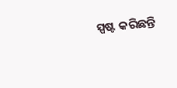ସ୍ପଷ୍ଟ କରିଛନ୍ତି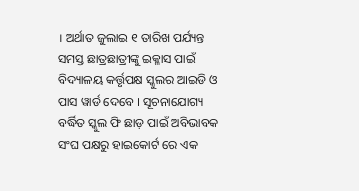। ଅର୍ଥାତ ଜୁଲାଇ ୧ ତାରିଖ ପର୍ଯ୍ୟନ୍ତ ସମସ୍ତ ଛାତ୍ରଛାତ୍ରୀଙ୍କୁ ଇକ୍ଳାସ ପାଇଁ ବିଦ୍ୟାଳୟ କର୍ତ୍ତୃପକ୍ଷ ସ୍କୁଲର ଆଇଡି ଓ ପାସ ୱାର୍ଡ ଦେବେ । ସୂଚନାଯୋଗ୍ୟ ବର୍ଦ୍ଧିତ ସ୍କୁଲ ଫି ଛାଡ଼ ପାଇଁ ଅବିଭାବକ ସଂଘ ପକ୍ଷରୁ ହାଇକୋର୍ଟ ରେ ଏକ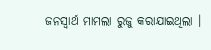ଜନସ୍ବାର୍ଥ ମାମଲା ରୁଜୁ କରାଯାଇଥିଲା ।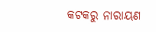କଟକରୁ ନାରାୟଣ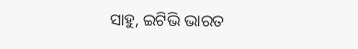ସାହୁ, ଇଟିଭି ଭାରତ